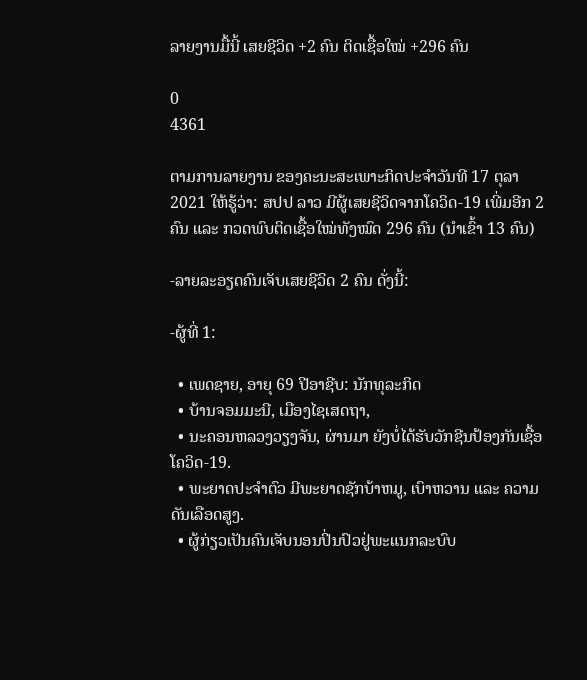ລາຍງານມື້ນີ້ ເສຍຊີວິດ +2 ຄົນ ຕິດເຊື້ອໃໝ່ +296 ຄົນ

0
4361

ຕາມການລາຍງານ ຂອງຄະນະສະເພາະກິດປະຈຳວັນທີ 17 ຕຸລາ 2021 ໃຫ້ຮູ້ວ່າ: ສປປ ລາວ ມີຜູ້ເສຍຊີວິດຈາກໂຄວິດ-19 ເພີ່ມອີກ 2 ຄົນ ແລະ ກວດພົບຕິດເຊື້ອໃໝ່ທັງໝົດ 296 ຄົນ (ນຳເຂົ້າ 13 ຄົນ)

-ລາຍລະອຽດຄົນເຈັບເສຍຊີວິດ 2 ຄົນ ດັ່ງນີ້:

-ຜູ້ທີ່ 1:

  • ເພດຊາຍ, ອາຍຸ 69 ປີອາຊີບ: ນັກທຸລະກິດ
  • ບ້ານຈອມມະນີ, ເມືອງໄຊເສດຖາ,
  • ນະຄອນຫລວງວຽງຈັນ, ຜ່ານມາ ຍັງບໍ່ໄດ້ຮັບວັກຊີນປ້ອງກັນເຊື້ອໂຄວິດ-19.
  • ພະຍາດປະຈໍາຕົວ ມີພະຍາດຊັກບ້າຫມູ, ເບົາຫວານ ແລະ ຄວາມດັນເລືອດສູງ.
  • ຜູ້ກ່ຽວເປັນຄົນເຈັບນອນປິ່ນປົວຢູ່ພະແນກລະບົບ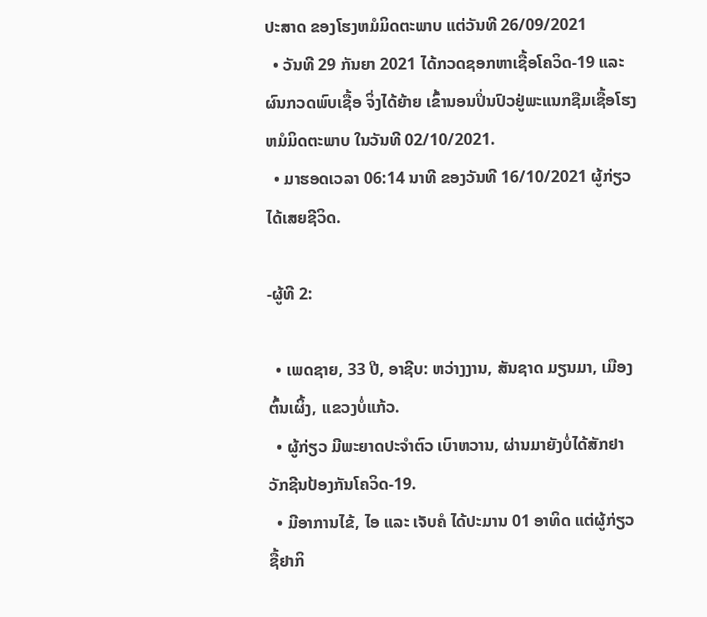ປະສາດ ຂອງໂຮງຫມໍມິດຕະພາບ ແຕ່ວັນທີ 26/09/2021
  • ວັນທີ 29 ກັນຍາ 2021 ໄດ້ກວດຊອກຫາເຊື້ອໂຄວິດ-19 ແລະ ຜົນກວດພົບເຊື້ອ ຈິ່ງໄດ້ຍ້າຍ ເຂົ້ານອນປິ່ນປົວຢູ່ພະແນກຊືມເຊື້ອໂຮງຫມໍມິດຕະພາບ ໃນວັນທີ 02/10/2021.
  • ມາຮອດເວລາ 06:14 ນາທີ ຂອງວັນທີ 16/10/2021 ຜູ້ກ່ຽວໄດ້ເສຍຊີວິດ.

-ຜູ້ທີ 2:

  • ເພດຊາຍ, 33 ປີ, ອາຊີບ: ຫວ່າງງານ, ສັນຊາດ ມຽນມາ, ເມືອງຕົ້ນເຜິ້ງ, ແຂວງບໍ່ແກ້ວ.
  • ຜູ້ກ່ຽວ ມີພະຍາດປະຈໍາຕົວ ເບົາຫວານ, ຜ່ານມາຍັງບໍ່ໄດ້ສັກຢາວັກຊີນປ້ອງກັນໂຄວິດ-19.
  • ມີອາການໄຂ້, ໄອ ແລະ ເຈັບຄໍ ໄດ້ປະມານ 01 ອາທິດ ແຕ່ຜູ້ກ່ຽວຊື້ຢາກິ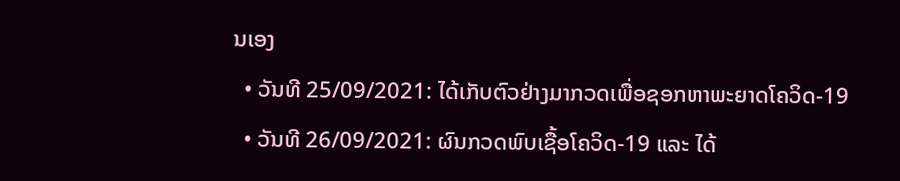ນເອງ
  • ວັນທີ 25/09/2021: ໄດ້ເກັບຕົວຢ່າງມາກວດເພື່ອຊອກຫາພະຍາດໂຄວິດ-19
  • ວັນທີ 26/09/2021: ຜົນກວດພົບເຊື້ອໂຄວິດ-19 ແລະ ໄດ້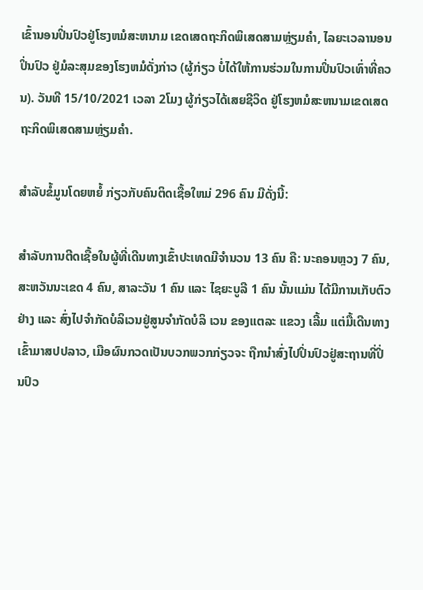ເຂົ້ານອນປິ່ນປົວຢູ່ໂຮງຫມໍສະຫນາມ ເຂດເສດຖະກິດພິເສດສາມຫຼ່ຽມຄໍາ, ໄລຍະເວລານອນປິ່ນປົວ ຢູ່ມໍລະສຸມຂອງໂຮງຫມໍດັ່ງກ່າວ (ຜູ້ກ່ຽວ ບໍ່ໄດ້ໃຫ້ການຮ່ວມໃນການປິ່ນປົວເທົ່າທີ່ຄວນ). ວັນທີ 15/10/2021 ເວລາ 2ໂມງ ຜູ້ກ່ຽວໄດ້ເສຍຊີວິດ ຢູ່ໂຮງຫມໍສະຫນາມເຂດເສດຖະກິດພິເສດສາມຫຼ່ຽມຄໍາ.

ສຳລັບຂໍ້ມູນໂດຍຫຍໍ້ ກ່ຽວກັບຄົນຕິດເຊື້ອໃຫມ່ 296 ຄົນ ມີດັ່ງນີ້:

ສໍາລັບການຕີດເຊື້ອໃນຜູ້ທີ່ເດີນທາງເຂົ້າປະເທດມີຈໍານວນ 13 ຄົນ ຄື: ນະຄອນຫຼວງ 7 ຄົນ, ສະຫວັນນະເຂດ 4 ຄົນ, ສາລະວັນ 1 ຄົນ ແລະ ໄຊຍະບູລີ 1 ຄົນ ນັ້ນແມ່ນ ໄດ້ມີການເກັບຕົວຢ່າງ ແລະ ສົ່ງໄປຈໍາກັດບໍລິເວນຢູ່ສູນຈໍາກັດບໍລິ ເວນ ຂອງແຕລະ ແຂວງ ເລີ້ມ ແຕ່ມື້ເດີນທາງເຂົ້າມາສປປລາວ, ເມືອຜົນກວດເປັນບວກພວກກ່ຽວຈະ ຖືກນໍາສົ່ງໄປປິ່ນປົວຢູ່ສະຖານທີ່ປິ່ນປົວ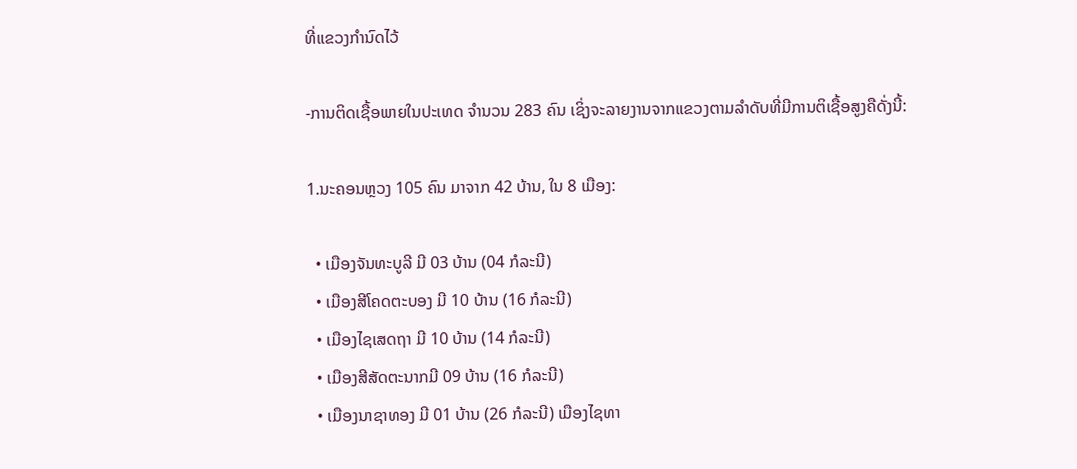ທີ່ແຂວງກໍານົດໄວ້

-ການຕິດເຊື້ອພາຍໃນປະເທດ ຈໍານວນ 283 ຄົນ ເຊິ່ງຈະລາຍງານຈາກແຂວງຕາມລໍາດັບທີ່ມີການຕິເຊື້ອສູງຄືດັ່ງນີ້:

1.ນະຄອນຫຼວງ 105 ຄົນ ມາຈາກ 42 ບ້ານ, ໃນ 8 ເມືອງ:

  • ເມືອງຈັນທະບູລີ ມີ 03 ບ້ານ (04 ກໍລະນີ)
  • ເມືອງສີໂຄດຕະບອງ ມີ 10 ບ້ານ (16 ກໍລະນີ)
  • ເມືອງໄຊເສດຖາ ມີ 10 ບ້ານ (14 ກໍລະນີ)
  • ເມືອງສີສັດຕະນາກມີ 09 ບ້ານ (16 ກໍລະນີ)
  • ເມືອງນາຊາທອງ ມີ 01 ບ້ານ (26 ກໍລະນີ) ເມືອງໄຊທາ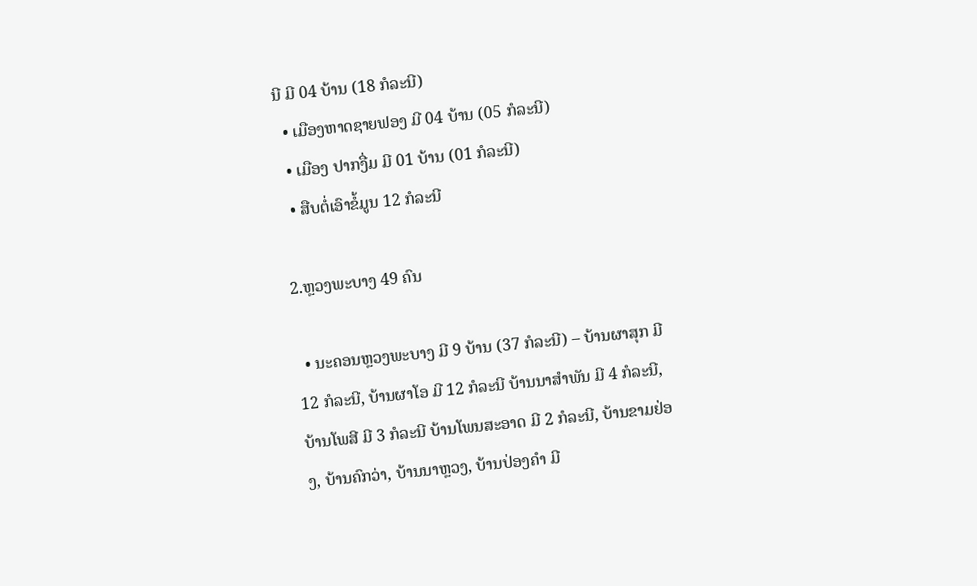ນີ ມີ 04 ບ້ານ (18 ກໍລະນີ)
  • ເມືອງຫາດຊາຍຟອງ ມີ 04 ບ້ານ (05 ກໍລະນີ)
  • ເມືອງ ປາກງື່ມ ມີ 01 ບ້ານ (01 ກໍລະນີ)
  • ສືບຕໍ່ເອົາຂໍ້ມູນ 12 ກໍລະນີ

2.ຫຼວງພະບາງ 49 ຄົນ

  • ນະຄອນຫຼວງພະບາງ ມີ 9 ບ້ານ (37 ກໍລະນີ) – ບ້ານຜາສຸກ ມີ 12 ກໍລະນີ, ບ້ານຜາໂອ ມີ 12 ກໍລະນີ ບ້ານນາສໍາພັນ ມີ 4 ກໍລະນີ, ບ້ານໂພສີ ມີ 3 ກໍລະນີ ບ້ານໂພນສະອາດ ມີ 2 ກໍລະນີ, ບ້ານຂາມຢ່ອງ, ບ້ານຄົກວ່າ, ບ້ານນາຫຼວງ, ບ້ານປ່ອງຄໍາ ມີ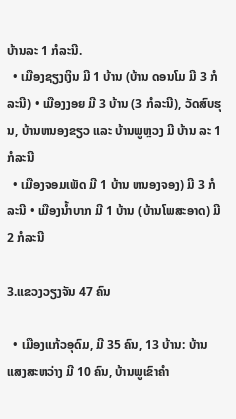ບ້ານລະ 1 ກໍລະນີ.
  • ເມືອງຊຽງເງິນ ມີ 1 ບ້ານ (ບ້ານ ດອນໂມ ມີ 3 ກໍລະນີ) • ເມືອງງອຍ ມີ 3 ບ້ານ (3 ກໍລະນີ), ວັດສົບຮຸນ, ບ້ານຫນອງຂຽວ ແລະ ບ້ານພູຫຼວງ ມີ ບ້ານ ລະ 1 ກໍລະນີ
  • ເມືອງຈອມເພັດ ມີ 1 ບ້ານ ຫນອງຈອງ) ມີ 3 ກໍລະນີ • ເມືອງນ້ຳບາກ ມີ 1 ບ້ານ (ບ້ານໂພສະອາດ) ມີ 2 ກໍລະນີ

3.ແຂວງວຽງຈັນ 47 ຄົນ

  • ເມືອງແກ້ວອຸດົມ, ມີ 35 ຄົນ, 13 ບ້ານ: ບ້ານແສງສະຫວ່າງ ມີ 10 ຄົນ, ບ້ານພູເຂົາຄໍາ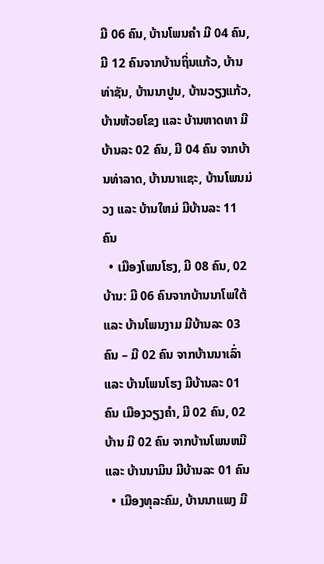ມີ 06 ຄົນ, ບ້ານໂພນຄໍາ ມີ 04 ຄົນ, ມີ 12 ຄົນຈາກບ້ານຖິ່ນແກ້ວ, ບ້ານທ່າຊັນ, ບ້ານນາປູນ, ບ້ານວຽງແກ້ວ, ບ້ານຫ້ວຍໂຂງ ແລະ ບ້ານຫາດທາ ມີບ້ານລະ 02 ຄົນ, ມີ 04 ຄົນ ຈາກບ້ານທ່າລາດ, ບ້ານນາແຊະ, ບ້ານໂພນມ່ວງ ແລະ ບ້ານໃຫມ່ ມີບ້ານລະ 11 ຄົນ
  • ເມືອງໂພນໂຮງ, ມີ 08 ຄົນ, 02 ບ້ານ: ມີ 06 ຄົນຈາກບ້ານນາໂພໃຕ້ ແລະ ບ້ານໂພນງາມ ມີບ້ານລະ 03 ຄົນ – ມີ 02 ຄົນ ຈາກບ້ານນາເລົ່າ ແລະ ບ້ານໂພນໂຮງ ມີບ້ານລະ 01 ຄົນ ເມືອງວຽງຄໍາ, ມີ 02 ຄົນ, 02 ບ້ານ ມີ 02 ຄົນ ຈາກບ້ານໂພນຫມີ ແລະ ບ້ານນາມິນ ມີບ້ານລະ 01 ຄົນ
  • ເມືອງທຸລະຄົມ, ບ້ານນາແພງ ມີ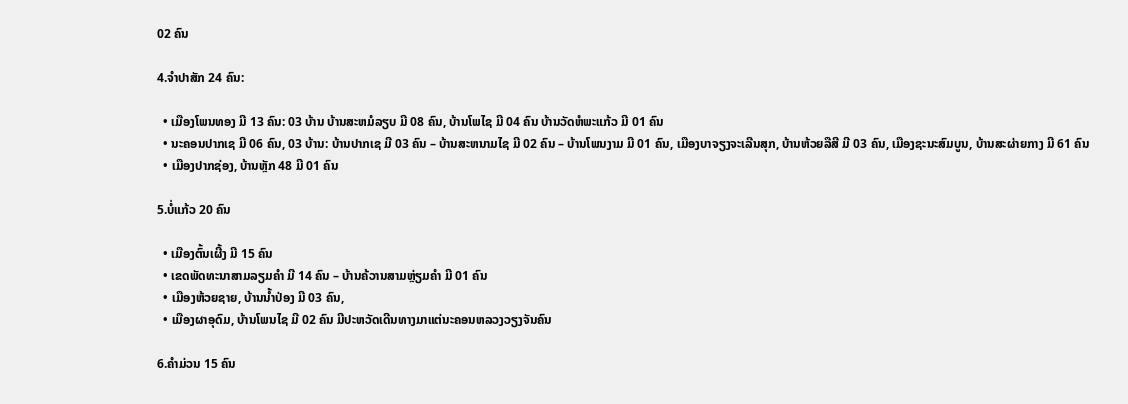02 ຄົນ

4.ຈໍາປາສັກ 24 ຄົນ:

  • ເມືອງໂພນທອງ ມີ 13 ຄົນ: 03 ບ້ານ ບ້ານສະຫມໍລຽບ ມີ 08 ຄົນ, ບ້ານໂພໄຊ ມີ 04 ຄົນ ບ້ານວັດຫໍພະແກ້ວ ມີ 01 ຄົນ
  • ນະຄອນປາກເຊ ມີ 06 ຄົນ, 03 ບ້ານ: ບ້ານປາກເຊ ມີ 03 ຄົນ – ບ້ານສະຫນາມໄຊ ມີ 02 ຄົນ – ບ້ານໂພນງາມ ມີ 01 ຄົນ, ເມືອງບາຈຽງຈະເລີນສຸກ, ບ້ານຫ້ວຍລືສີ ມີ 03 ຄົນ, ເມືອງຊະນະສົມບູນ, ບ້ານສະຜ່າຍກາງ ມີ 61 ຄົນ
  • ເມືອງປາກຊ່ອງ, ບ້ານຫຼັກ 48 ມີ 01 ຄົນ

5.ບໍ່ແກ້ວ 20 ຄົນ

  • ເມືອງຕົ້ນເຜີ້ງ ມີ 15 ຄົນ
  • ເຂດພັດທະນາສາມລຽມຄໍາ ມີ 14 ຄົນ – ບ້ານຄ້ວານສາມຫຼ່ຽມຄໍາ ມີ 01 ຄົນ
  • ເມືອງຫ້ວຍຊາຍ, ບ້ານນ້ຳປ່ອງ ມີ 03 ຄົນ,
  • ເມືອງຜາອຸດົມ, ບ້ານໂພນໄຊ ມີ 02 ຄົນ ມີປະຫວັດເດີນທາງມາແຕ່ນະຄອນຫລວງວຽງຈັນຄົນ

6.ຄໍາມ່ວນ 15 ຄົນ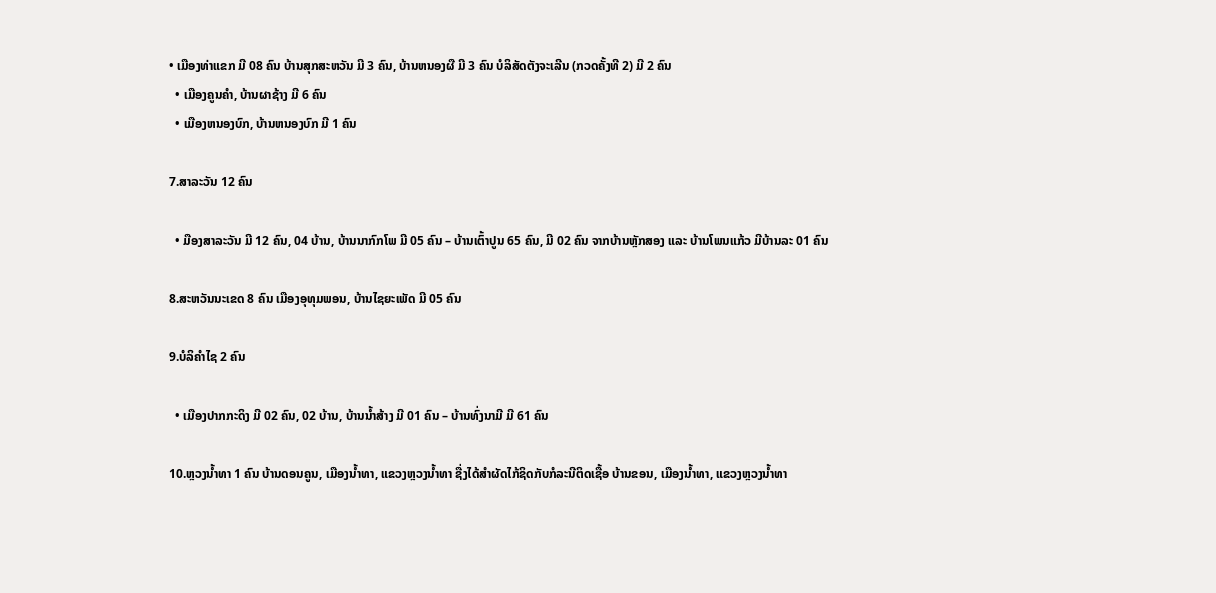• ເມືອງທ່າແຂກ ມີ 08 ຄົນ ບ້ານສຸກສະຫວັນ ມີ 3 ຄົນ, ບ້ານຫນອງຜື ມີ 3 ຄົນ ບໍລິສັດຕັງຈະເລີນ (ກວດຄັ້ງທີ 2) ມີ 2 ຄົນ
  • ເມືອງຄູນຄໍາ, ບ້ານຜາຊ້າງ ມີ 6 ຄົນ
  • ເມືອງຫນອງບົກ, ບ້ານຫນອງບົກ ມີ 1 ຄົນ

7.ສາລະວັນ 12 ຄົນ

  • ມືອງສາລະວັນ ມີ 12 ຄົນ, 04 ບ້ານ, ບ້ານນາກົກໂພ ມີ 05 ຄົນ – ບ້ານເຕົ້າປູນ 65 ຄົນ, ມີ 02 ຄົນ ຈາກບ້ານຫຼັກສອງ ແລະ ບ້ານໂພນແກ້ວ ມີບ້ານລະ 01 ຄົນ

8.ສະຫວັນນະເຂດ 8 ຄົນ ເມືອງອຸທຸມພອນ, ບ້ານໄຊຍະເພັດ ມີ 05 ຄົນ

9.ບໍລິຄໍາໄຊ 2 ຄົນ

  • ເມືອງປາກກະດິງ ມີ 02 ຄົນ, 02 ບ້ານ, ບ້ານນ້ຳສ້າງ ມີ 01 ຄົນ – ບ້ານທົ່ງນາມີ ມີ 61 ຄົນ

10.ຫຼວງນໍ້າທາ 1 ຄົນ ບ້ານດອນຄູນ, ເມືອງນ້ຳທາ, ແຂວງຫຼວງນໍ້າທາ ຊື່ງໄດ້ສໍາຜັດໄກ້ຊິດກັບກໍລະນີຕິດເຊື້ອ ບ້ານຂອນ, ເມືອງນ້ຳທາ, ແຂວງຫຼວງນ້ຳທາ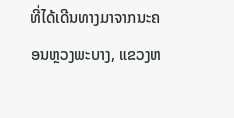ທີ່ໄດ້ເດີນທາງມາຈາກນະຄອນຫຼວງພະບາງ, ແຂວງຫ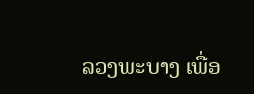ລວງພະບາງ ເພື່ອ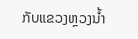ກັບແຂວງຫຼວງນໍ້າ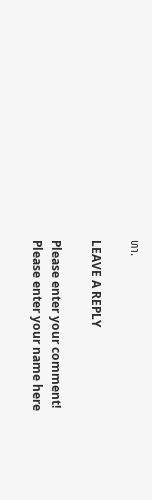ທາ.

LEAVE A REPLY

Please enter your comment!
Please enter your name here